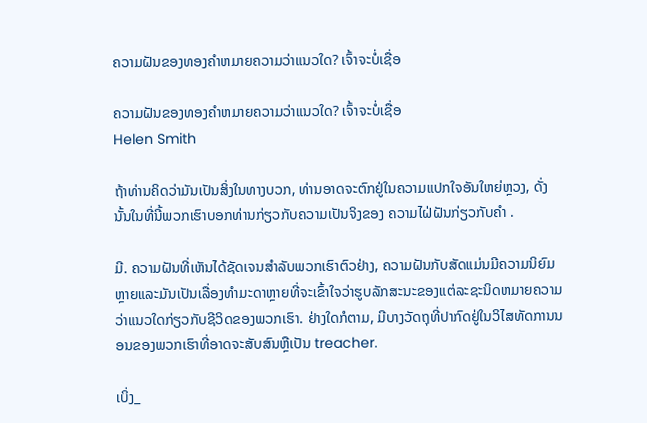ຄວາມຝັນຂອງທອງຄໍາຫມາຍຄວາມວ່າແນວໃດ? ເຈົ້າຈະບໍ່ເຊື່ອ

ຄວາມຝັນຂອງທອງຄໍາຫມາຍຄວາມວ່າແນວໃດ? ເຈົ້າຈະບໍ່ເຊື່ອ
Helen Smith

ຖ້າທ່ານຄິດວ່າມັນເປັນສິ່ງໃນທາງບວກ, ທ່ານອາດຈະຕົກຢູ່ໃນຄວາມແປກໃຈອັນໃຫຍ່ຫຼວງ, ດັ່ງນັ້ນໃນທີ່ນີ້ພວກເຮົາບອກທ່ານກ່ຽວກັບຄວາມເປັນຈິງຂອງ ຄວາມໄຝ່ຝັນກ່ຽວກັບຄໍາ .

ມີ. ຄວາມຝັນທີ່ເຫັນໄດ້ຊັດເຈນສໍາລັບພວກເຮົາຕົວຢ່າງ, ຄວາມຝັນກັບສັດແມ່ນມີຄວາມນິຍົມຫຼາຍແລະມັນເປັນເລື່ອງທໍາມະດາຫຼາຍທີ່ຈະເຂົ້າໃຈວ່າຮູບລັກສະນະຂອງແຕ່ລະຊະນິດຫມາຍຄວາມວ່າແນວໃດກ່ຽວກັບຊີວິດຂອງພວກເຮົາ. ຢ່າງໃດກໍຕາມ, ມີບາງວັດຖຸທີ່ປາກົດຢູ່ໃນວິໄສທັດການນອນຂອງພວກເຮົາທີ່ອາດຈະສັບສົນຫຼືເປັນ treacher.

ເບິ່ງ_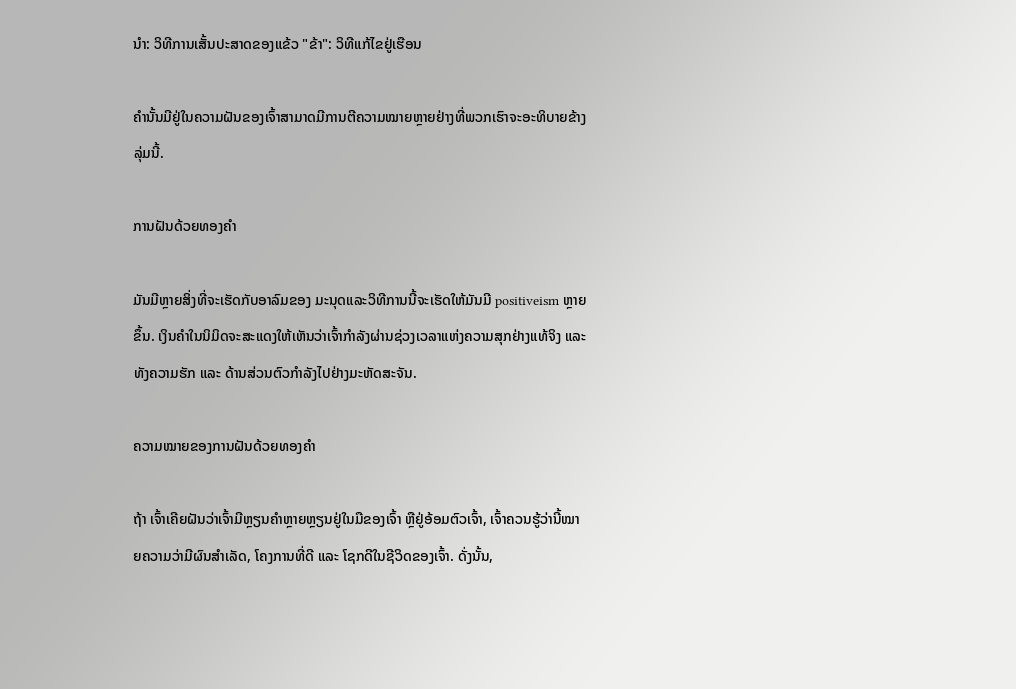ນຳ: ວິທີການເສັ້ນປະສາດຂອງແຂ້ວ "ຂ້າ": ວິທີແກ້ໄຂຢູ່ເຮືອນ

ຄຳນັ້ນມີຢູ່ໃນຄວາມຝັນຂອງເຈົ້າສາມາດມີການຕີຄວາມໝາຍຫຼາຍຢ່າງທີ່ພວກເຮົາຈະອະທິບາຍຂ້າງລຸ່ມນີ້.

ການຝັນດ້ວຍທອງຄຳ

ມັນມີຫຼາຍສິ່ງທີ່ຈະເຮັດກັບອາລົມຂອງ ມະນຸດແລະວິທີການນີ້ຈະເຮັດໃຫ້ມັນມີ positiveism ຫຼາຍຂຶ້ນ. ເງິນຄຳໃນນິມິດຈະສະແດງໃຫ້ເຫັນວ່າເຈົ້າກຳລັງຜ່ານຊ່ວງເວລາແຫ່ງຄວາມສຸກຢ່າງແທ້ຈິງ ແລະທັງຄວາມຮັກ ແລະ ດ້ານສ່ວນຕົວກຳລັງໄປຢ່າງມະຫັດສະຈັນ.

ຄວາມໝາຍຂອງການຝັນດ້ວຍທອງຄຳ

ຖ້າ ເຈົ້າເຄີຍຝັນວ່າເຈົ້າມີຫຼຽນຄຳຫຼາຍຫຼຽນຢູ່ໃນມືຂອງເຈົ້າ ຫຼືຢູ່ອ້ອມຕົວເຈົ້າ, ເຈົ້າຄວນຮູ້ວ່ານີ້ໝາຍຄວາມວ່າມີຜົນສຳເລັດ, ໂຄງການທີ່ດີ ແລະ ໂຊກດີໃນຊີວິດຂອງເຈົ້າ. ດັ່ງນັ້ນ,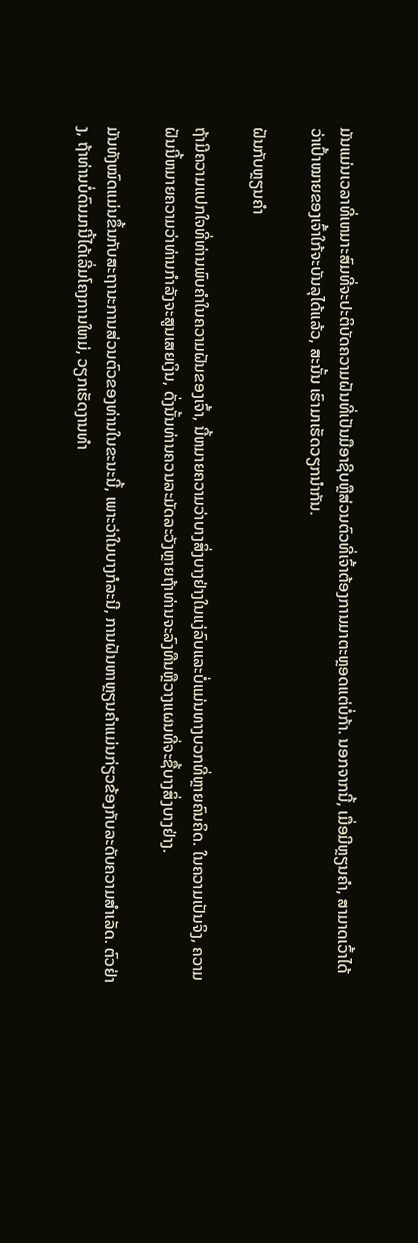ມັນແມ່ນເວລາທີ່ເຫມາະສົມທີ່ຈະປະຕິບັດຄວາມຝັນທີ່ເປັນມືອາຊີບຫຼືສ່ວນຕົວທີ່ເຈົ້າຕ້ອງການມາຕະຫຼອດແຕ່ບໍ່ກ້າ. ນອກຈາກນີ້, ເມື່ອມີຫຼຽນຄຳ, ສາມາດເວົ້າໄດ້ວ່າເປົ້າໝາຍຂອງເຈົ້າໃກ້ຈະບັນລຸໄດ້ແລ້ວ, ສະນັ້ນ ເຮົາມາເຮັດວຽກນຳກັນ.

ຝັນກັບຫຼຽນຄຳ

ຖ້າມີຄວາມແປກໃຈທີ່ທ່ານພົບຄໍາໃນຄວາມຝັນຂອງເຈົ້າ, ນີ້ຫມາຍຄວາມວ່າບາງສິ່ງບາງຢ່າງໃນແງ່ລົບແລະບໍ່ແມ່ນທາງບວກທີ່ຫຼາຍຄົນຄິດ. ໃນຄວາມເປັນຈິງ, ຄວາມຝັນນີ້ຫມາຍຄວາມວ່າທ່ານກໍາລັງຈະສູນເສຍເງິນ, ດັ່ງນັ້ນທ່ານຄວນລະມັດລະວັງຫຼາຍຖ້າທ່ານຈະລົງທືນຫຼືວາງແຜນທີ່ຈະຊື້ບາງສິ່ງບາງຢ່າງ.

ມັນທັງໝົດແມ່ນຂຶ້ນກັບສະຖານະການສ່ວນຕົວຂອງທ່ານໃນຂະນະນີ້, ເພາະວ່າໃນບາງກໍລະນີ, ການຝັນຫາຫຼຽນຄຳແມ່ນກ່ຽວຂ້ອງກັບລະດັບຄວາມສຳເລັດ. ຕົວຢ່າງ, ຖ້າທ່ານບໍ່ດົນມານີ້ໄດ້ເລີ່ມໂຄງການໃຫມ່, ວຽກເຮັດງານທໍາ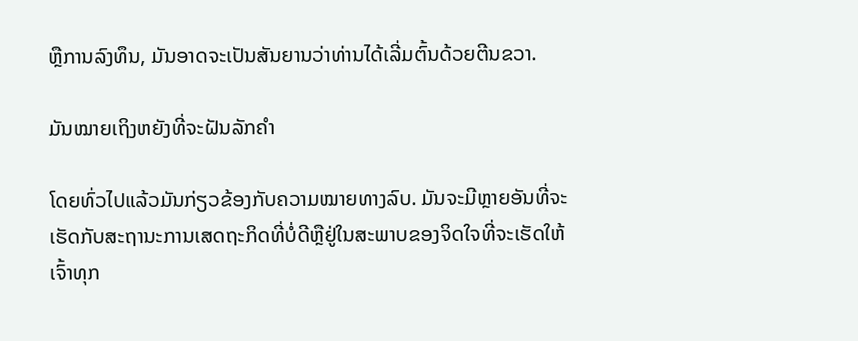ຫຼືການລົງທຶນ, ມັນອາດຈະເປັນສັນຍານວ່າທ່ານໄດ້ເລີ່ມຕົ້ນດ້ວຍຕີນຂວາ.

ມັນໝາຍເຖິງຫຍັງທີ່ຈະຝັນລັກຄຳ

ໂດຍທົ່ວໄປແລ້ວມັນກ່ຽວຂ້ອງກັບຄວາມໝາຍທາງລົບ. ມັນຈະມີຫຼາຍອັນທີ່ຈະເຮັດກັບສະຖານະການເສດຖະກິດທີ່ບໍ່ດີຫຼືຢູ່ໃນສະພາບຂອງຈິດໃຈທີ່ຈະເຮັດໃຫ້ເຈົ້າທຸກ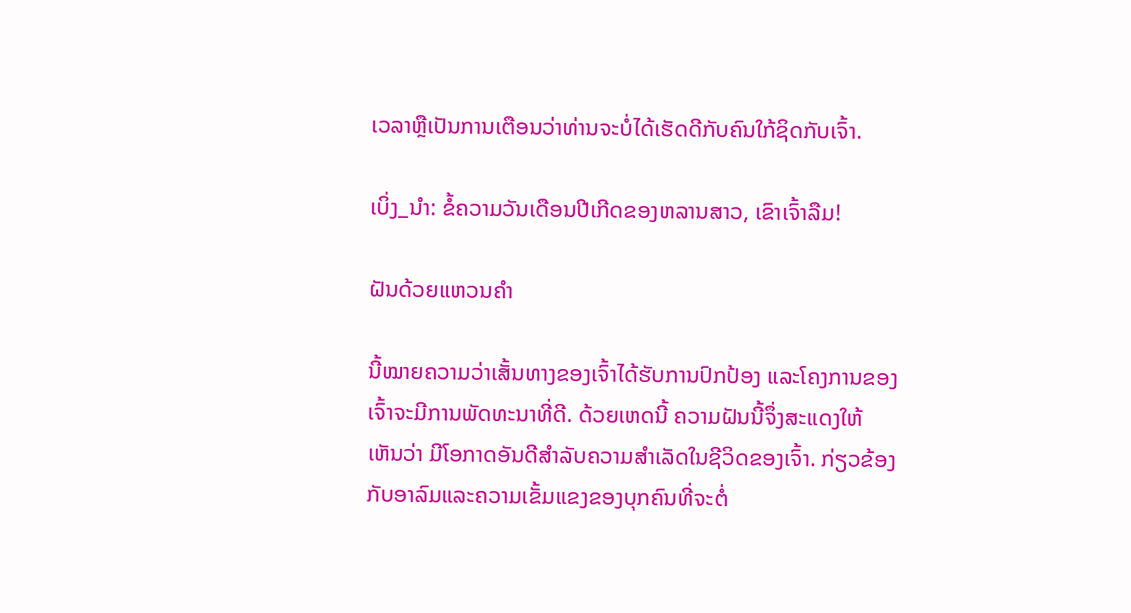ເວລາຫຼືເປັນການເຕືອນວ່າທ່ານຈະບໍ່ໄດ້ເຮັດດີກັບຄົນໃກ້ຊິດກັບເຈົ້າ.

ເບິ່ງ_ນຳ: ຂໍ້ຄວາມວັນເດືອນປີເກີດຂອງຫລານສາວ, ເຂົາເຈົ້າລືມ!

ຝັນດ້ວຍແຫວນຄຳ

ນີ້ໝາຍຄວາມວ່າເສັ້ນທາງຂອງເຈົ້າໄດ້ຮັບການປົກປ້ອງ ແລະໂຄງການຂອງເຈົ້າຈະມີການພັດທະນາທີ່ດີ. ດ້ວຍເຫດນີ້ ຄວາມຝັນນີ້ຈຶ່ງສະແດງໃຫ້ເຫັນວ່າ ມີໂອກາດອັນດີສໍາລັບຄວາມສໍາເລັດໃນຊີວິດຂອງເຈົ້າ. ກ່ຽວຂ້ອງກັບອາລົມແລະຄວາມເຂັ້ມແຂງຂອງບຸກຄົນທີ່ຈະຕໍ່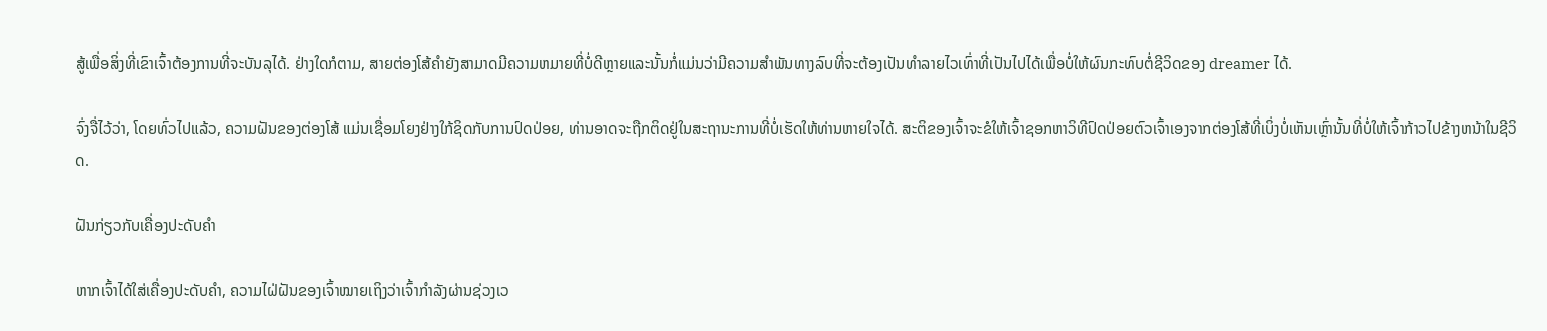ສູ້ເພື່ອສິ່ງທີ່ເຂົາເຈົ້າຕ້ອງການທີ່ຈະບັນລຸໄດ້. ຢ່າງໃດກໍຕາມ, ສາຍຕ່ອງໂສ້ຄໍາຍັງສາມາດມີຄວາມຫມາຍທີ່ບໍ່ດີຫຼາຍແລະນັ້ນກໍ່ແມ່ນວ່າມີຄວາມສໍາພັນທາງລົບທີ່ຈະຕ້ອງເປັນທໍາລາຍໄວເທົ່າທີ່ເປັນໄປໄດ້ເພື່ອບໍ່ໃຫ້ຜົນກະທົບຕໍ່ຊີວິດຂອງ dreamer ໄດ້.

ຈົ່ງຈື່ໄວ້ວ່າ, ໂດຍທົ່ວໄປແລ້ວ, ຄວາມຝັນຂອງຕ່ອງໂສ້ ແມ່ນເຊື່ອມໂຍງຢ່າງໃກ້ຊິດກັບການປົດປ່ອຍ, ທ່ານອາດຈະຖືກຕິດຢູ່ໃນສະຖານະການທີ່ບໍ່ເຮັດໃຫ້ທ່ານຫາຍໃຈໄດ້. ສະຕິຂອງເຈົ້າຈະຂໍໃຫ້ເຈົ້າຊອກຫາວິທີປົດປ່ອຍຕົວເຈົ້າເອງຈາກຕ່ອງໂສ້ທີ່ເບິ່ງບໍ່ເຫັນເຫຼົ່ານັ້ນທີ່ບໍ່ໃຫ້ເຈົ້າກ້າວໄປຂ້າງຫນ້າໃນຊີວິດ.

ຝັນກ່ຽວກັບເຄື່ອງປະດັບຄຳ

ຫາກເຈົ້າໄດ້ໃສ່ເຄື່ອງປະດັບຄຳ, ຄວາມໄຝ່ຝັນຂອງເຈົ້າໝາຍເຖິງວ່າເຈົ້າກຳລັງຜ່ານຊ່ວງເວ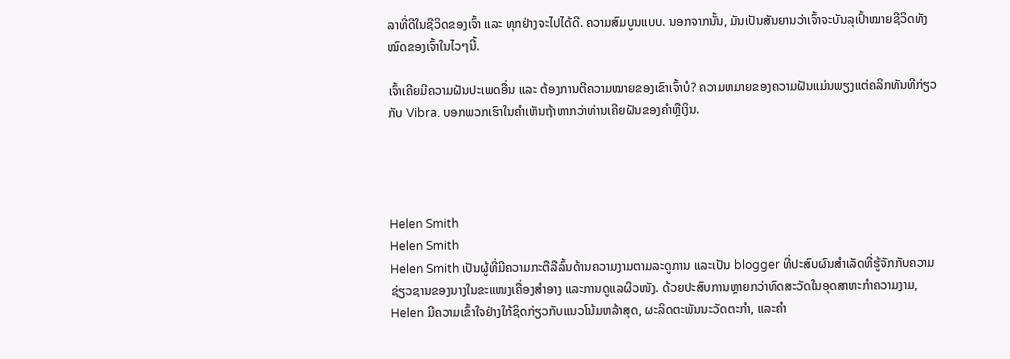ລາທີ່ດີໃນຊີວິດຂອງເຈົ້າ ແລະ ທຸກຢ່າງຈະໄປໄດ້ດີ. ຄວາມສົມບູນແບບ. ນອກຈາກນັ້ນ, ມັນເປັນສັນຍານວ່າເຈົ້າຈະບັນລຸເປົ້າໝາຍຊີວິດທັງໝົດຂອງເຈົ້າໃນໄວໆນີ້.

ເຈົ້າເຄີຍມີຄວາມຝັນປະເພດອື່ນ ແລະ ຕ້ອງການຕີຄວາມໝາຍຂອງເຂົາເຈົ້າບໍ? ຄວາມຫມາຍຂອງຄວາມຝັນແມ່ນພຽງແຕ່ຄລິກທັນທີກ່ຽວກັບ Vibra. ບອກພວກເຮົາໃນຄໍາເຫັນຖ້າຫາກວ່າທ່ານເຄີຍຝັນຂອງຄໍາຫຼືເງິນ.




Helen Smith
Helen Smith
Helen Smith ເປັນຜູ້ທີ່ມີຄວາມກະຕືລືລົ້ນດ້ານຄວາມງາມຕາມລະດູການ ແລະເປັນ blogger ທີ່ປະສົບຜົນສຳເລັດທີ່ຮູ້ຈັກກັບຄວາມຊ່ຽວຊານຂອງນາງໃນຂະແໜງເຄື່ອງສໍາອາງ ແລະການດູແລຜິວໜັງ. ດ້ວຍປະສົບການຫຼາຍກວ່າທົດສະວັດໃນອຸດສາຫະກໍາຄວາມງາມ, Helen ມີຄວາມເຂົ້າໃຈຢ່າງໃກ້ຊິດກ່ຽວກັບແນວໂນ້ມຫລ້າສຸດ, ຜະລິດຕະພັນນະວັດຕະກໍາ, ແລະຄໍາ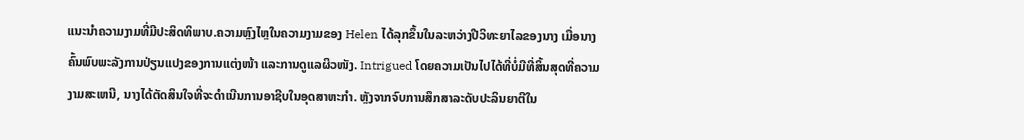ແນະນໍາຄວາມງາມທີ່ມີປະສິດທິພາບ.ຄວາມຫຼົງໄຫຼໃນຄວາມງາມຂອງ Helen ໄດ້ລຸກຂຶ້ນໃນລະຫວ່າງປີວິທະຍາໄລຂອງນາງ ເມື່ອນາງຄົ້ນພົບພະລັງການປ່ຽນແປງຂອງການແຕ່ງໜ້າ ແລະການດູແລຜິວໜັງ. Intrigued ໂດຍຄວາມເປັນໄປໄດ້ທີ່ບໍ່ມີທີ່ສິ້ນສຸດທີ່ຄວາມງາມສະເຫນີ, ນາງໄດ້ຕັດສິນໃຈທີ່ຈະດໍາເນີນການອາຊີບໃນອຸດສາຫະກໍາ. ຫຼັງຈາກຈົບການສຶກສາລະດັບປະລິນຍາຕີໃນ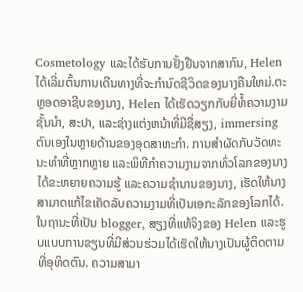Cosmetology ແລະໄດ້ຮັບການຢັ້ງຢືນຈາກສາກົນ, Helen ໄດ້ເລີ່ມຕົ້ນການເດີນທາງທີ່ຈະກໍານົດຊີວິດຂອງນາງຄືນໃຫມ່.ຕະຫຼອດອາຊີບຂອງນາງ, Helen ໄດ້ເຮັດວຽກກັບຍີ່ຫໍ້ຄວາມງາມຊັ້ນນໍາ, ສະປາ, ແລະຊ່າງແຕ່ງຫນ້າທີ່ມີຊື່ສຽງ, immersing ຕົນເອງໃນຫຼາຍດ້ານຂອງອຸດສາຫະກໍາ. ການສໍາຜັດກັບວັດທະນະທໍາທີ່ຫຼາກຫຼາຍ ແລະພິທີກໍາຄວາມງາມຈາກທົ່ວໂລກຂອງນາງໄດ້ຂະຫຍາຍຄວາມຮູ້ ແລະຄວາມຊໍານານຂອງນາງ, ເຮັດໃຫ້ນາງສາມາດແກ້ໄຂເຄັດລັບຄວາມງາມທີ່ເປັນເອກະລັກຂອງໂລກໄດ້.ໃນຖານະທີ່ເປັນ blogger, ສຽງທີ່ແທ້ຈິງຂອງ Helen ແລະຮູບແບບການຂຽນທີ່ມີສ່ວນຮ່ວມໄດ້ເຮັດໃຫ້ນາງເປັນຜູ້ຕິດຕາມທີ່ອຸທິດຕົນ. ຄວາມສາມາ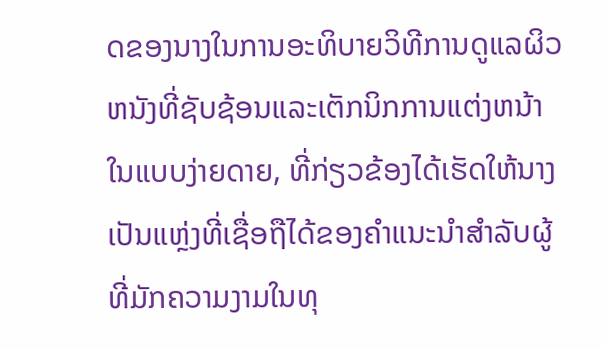ດຂອງນາງໃນການອະທິບາຍວິທີການດູແລຜິວຫນັງທີ່ຊັບຊ້ອນແລະເຕັກນິກການແຕ່ງຫນ້າໃນແບບງ່າຍດາຍ, ທີ່ກ່ຽວຂ້ອງໄດ້ເຮັດໃຫ້ນາງເປັນແຫຼ່ງທີ່ເຊື່ອຖືໄດ້ຂອງຄໍາແນະນໍາສໍາລັບຜູ້ທີ່ມັກຄວາມງາມໃນທຸ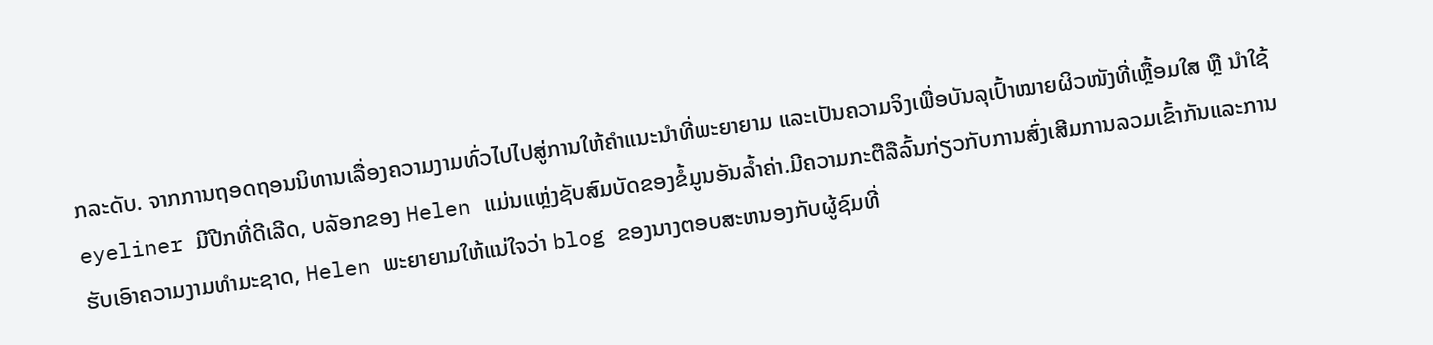ກລະດັບ. ຈາກການຖອດຖອນນິທານເລື່ອງຄວາມງາມທົ່ວໄປໄປສູ່ການໃຫ້ຄຳແນະນຳທີ່ພະຍາຍາມ ແລະເປັນຄວາມຈິງເພື່ອບັນລຸເປົ້າໝາຍຜິວໜັງທີ່ເຫຼື້ອມໃສ ຫຼື ນຳໃຊ້ eyeliner ມີປີກທີ່ດີເລີດ, ບລັອກຂອງ Helen ແມ່ນແຫຼ່ງຊັບສົມບັດຂອງຂໍ້ມູນອັນລ້ຳຄ່າ.ມີຄວາມກະຕືລືລົ້ນກ່ຽວກັບການສົ່ງເສີມການລວມເຂົ້າກັນແລະການຮັບເອົາຄວາມງາມທໍາມະຊາດ, Helen ພະຍາຍາມໃຫ້ແນ່ໃຈວ່າ blog ຂອງນາງຕອບສະຫນອງກັບຜູ້ຊົມທີ່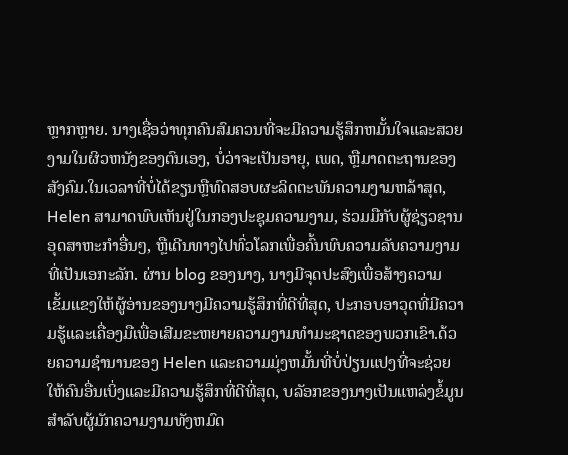ຫຼາກຫຼາຍ. ນາງເຊື່ອວ່າທຸກຄົນສົມຄວນທີ່ຈະມີຄວາມຮູ້ສຶກຫມັ້ນໃຈແລະສວຍງາມໃນຜິວຫນັງຂອງຕົນເອງ, ບໍ່ວ່າຈະເປັນອາຍຸ, ເພດ, ຫຼືມາດຕະຖານຂອງສັງຄົມ.ໃນເວລາທີ່ບໍ່ໄດ້ຂຽນຫຼືທົດສອບຜະລິດຕະພັນຄວາມງາມຫລ້າສຸດ, Helen ສາມາດພົບເຫັນຢູ່ໃນກອງປະຊຸມຄວາມງາມ, ຮ່ວມມືກັບຜູ້ຊ່ຽວຊານອຸດສາຫະກໍາອື່ນໆ, ຫຼືເດີນທາງໄປທົ່ວໂລກເພື່ອຄົ້ນພົບຄວາມລັບຄວາມງາມທີ່ເປັນເອກະລັກ. ຜ່ານ blog ຂອງນາງ, ນາງມີຈຸດປະສົງເພື່ອສ້າງຄວາມເຂັ້ມແຂງໃຫ້ຜູ້ອ່ານຂອງນາງມີຄວາມຮູ້ສຶກທີ່ດີທີ່ສຸດ, ປະກອບອາວຸດທີ່ມີຄວາມຮູ້ແລະເຄື່ອງມືເພື່ອເສີມຂະຫຍາຍຄວາມງາມທໍາມະຊາດຂອງພວກເຂົາ.ດ້ວຍຄວາມຊໍານານຂອງ Helen ແລະຄວາມມຸ່ງຫມັ້ນທີ່ບໍ່ປ່ຽນແປງທີ່ຈະຊ່ວຍໃຫ້ຄົນອື່ນເບິ່ງແລະມີຄວາມຮູ້ສຶກທີ່ດີທີ່ສຸດ, ບລັອກຂອງນາງເປັນແຫລ່ງຂໍ້ມູນສໍາລັບຜູ້ມັກຄວາມງາມທັງຫມົດ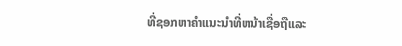ທີ່ຊອກຫາຄໍາແນະນໍາທີ່ຫນ້າເຊື່ອຖືແລະ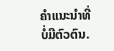ຄໍາແນະນໍາທີ່ບໍ່ມີຕົວຕົນ.